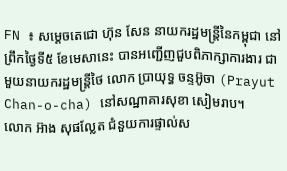FN ៖ សម្តេចតេជោ ហ៊ុន សែន នាយករដ្ឋមន្ត្រីនៃកម្ពុជា នៅព្រឹកថ្ងៃទី៥ ខែមេសានេះ បានអញ្ជើញជួបពិភាក្សាការងារ ជាមួយនាយករដ្ឋមន្ត្រីថៃ លោក ប្រាយុទ្ធ ចន្ទអ៊ូចា (Prayut Chan-o-cha) នៅសណ្ឋាគារសុខា សៀមរាប។
លោក អ៊ាង សុផល្លែត ជំនួយការផ្ទាល់ស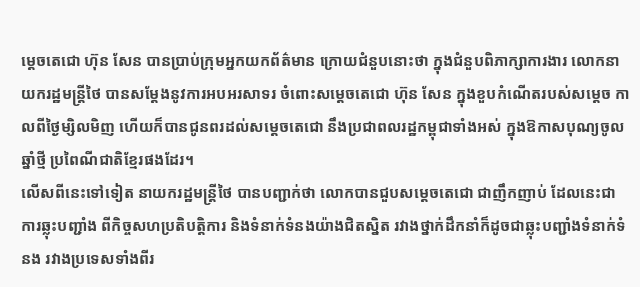ម្តេចតេជោ ហ៊ុន សែន បានប្រាប់ក្រុមអ្នកយកព័ត៌មាន ក្រោយជំនួបនោះថា ក្នុងជំនួបពិភាក្សាការងារ លោកនាយករដ្ឋមន្ត្រីថៃ បានសម្តែងនូវការអបអរសាទរ ចំពោះសម្តេចតេជោ ហ៊ុន សែន ក្នុងខួបកំណើតរបស់សម្តេច កាលពីថ្ងៃម្សិលមិញ ហើយក៏បានជូនពរដល់សម្តេចតេជោ នឹងប្រជាពលរដ្ឋកម្ពុជាទាំងអស់ ក្នុងឱកាសបុណ្យចូលឆ្នាំថ្មី ប្រពៃណីជាតិខ្មែរផងដែរ។
លើសពីនេះទៅទៀត នាយករដ្ឋមន្ត្រីថៃ បានបញ្ជាក់ថា លោកបានជួបសម្តេចតេជោ ជាញឹកញាប់ ដែលនេះជាការឆ្លុះបញ្ជាំង ពីកិច្ចសហប្រតិបត្តិការ និងទំនាក់ទំនងយ៉ាងជិតស្និត រវាងថ្នាក់ដឹកនាំក៏ដូចជាឆ្លុះបញ្ជាំងទំនាក់ទំនង រវាងប្រទេសទាំងពីរ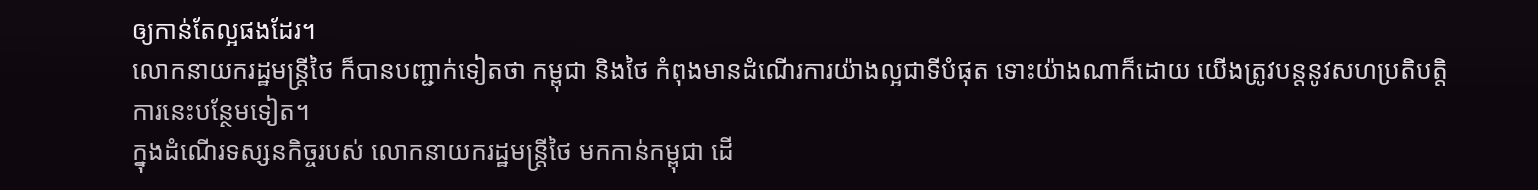ឲ្យកាន់តែល្អផងដែរ។
លោកនាយករដ្ឋមន្ត្រីថៃ ក៏បានបញ្ជាក់ទៀតថា កម្ពុជា និងថៃ កំពុងមានដំណើរការយ៉ាងល្អជាទីបំផុត ទោះយ៉ាងណាក៏ដោយ យើងត្រូវបន្តនូវសហប្រតិបត្តិការនេះបន្ថែមទៀត។
ក្នុងដំណើរទស្សនកិច្ចរបស់ លោកនាយករដ្ឋមន្ត្រីថៃ មកកាន់កម្ពុជា ដើ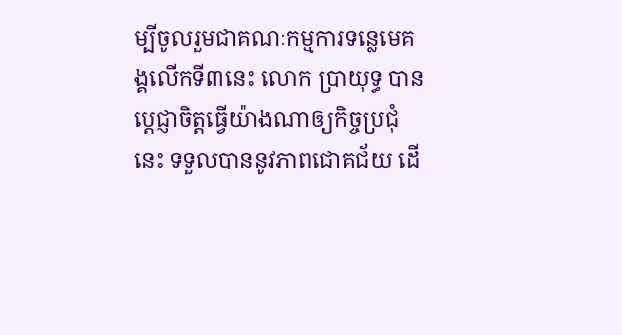ម្បីចូលរួមជាគណៈកម្មការទន្លេមេគង្គលើកទី៣នេះ លោក ប្រាយុទ្ធ បានប្តេជ្ញាចិត្តធ្វើយ៉ាងណាឲ្យកិច្ចប្រជុំនេះ ទទួលបាននូវភាពជោគជ័យ ដើ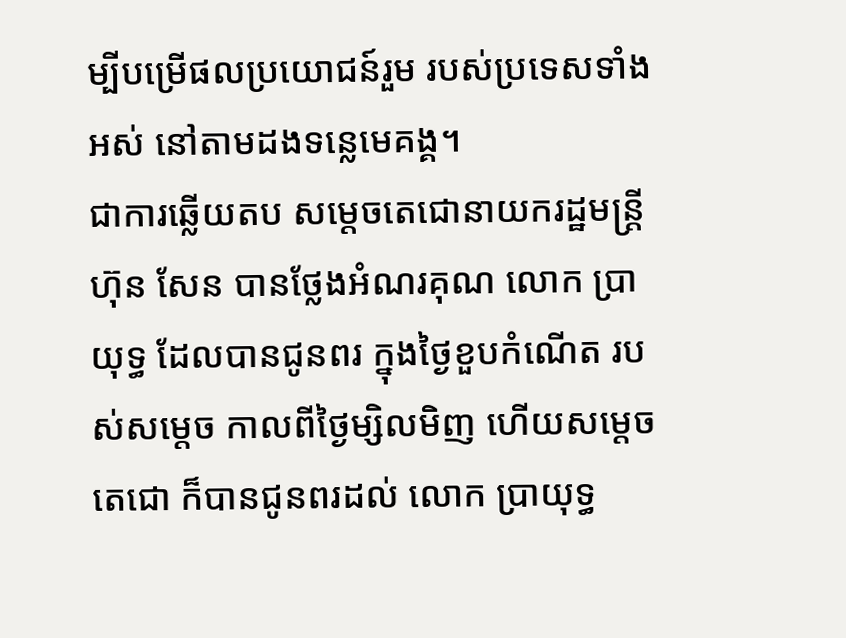ម្បីបម្រើផលប្រយោជន៍រួម របស់ប្រទេសទាំងអស់ នៅតាមដងទន្លេមេគង្គ។
ជាការឆ្លើយតប សម្តេចតេជោនាយករដ្ឋមន្ត្រី ហ៊ុន សែន បានថ្លែងអំណរគុណ លោក ប្រាយុទ្ធ ដែលបានជូនពរ ក្នុងថ្ងៃខួបកំណើត របស់សម្តេច កាលពីថ្ងៃម្សិលមិញ ហើយសម្តេចតេជោ ក៏បានជូនពរដល់ លោក ប្រាយុទ្ធ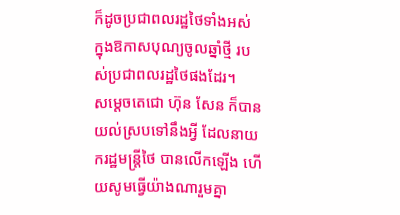ក៏ដូចប្រជាពលរដ្ឋថៃទាំងអស់ ក្នុងឱកាសបុណ្យចូលឆ្នាំថ្មី របស់ប្រជាពលរដ្ឋថៃផងដែរ។
សម្តេចតេជោ ហ៊ុន សែន ក៏បានយល់ស្របទៅនឹងអ្វី ដែលនាយករដ្ឋមន្ត្រីថៃ បានលើកឡើង ហើយសូមធ្វើយ៉ាងណារួមគ្នា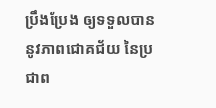ប្រឹងប្រែង ឲ្យទទួលបាននូវភាពជោគជ័យ នៃប្រជាព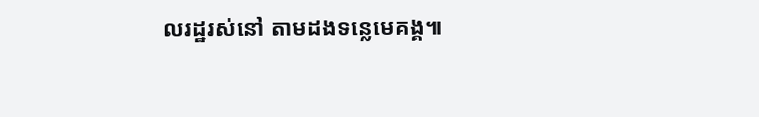លរដ្ឋរស់នៅ តាមដងទន្លេមេគង្គ៕